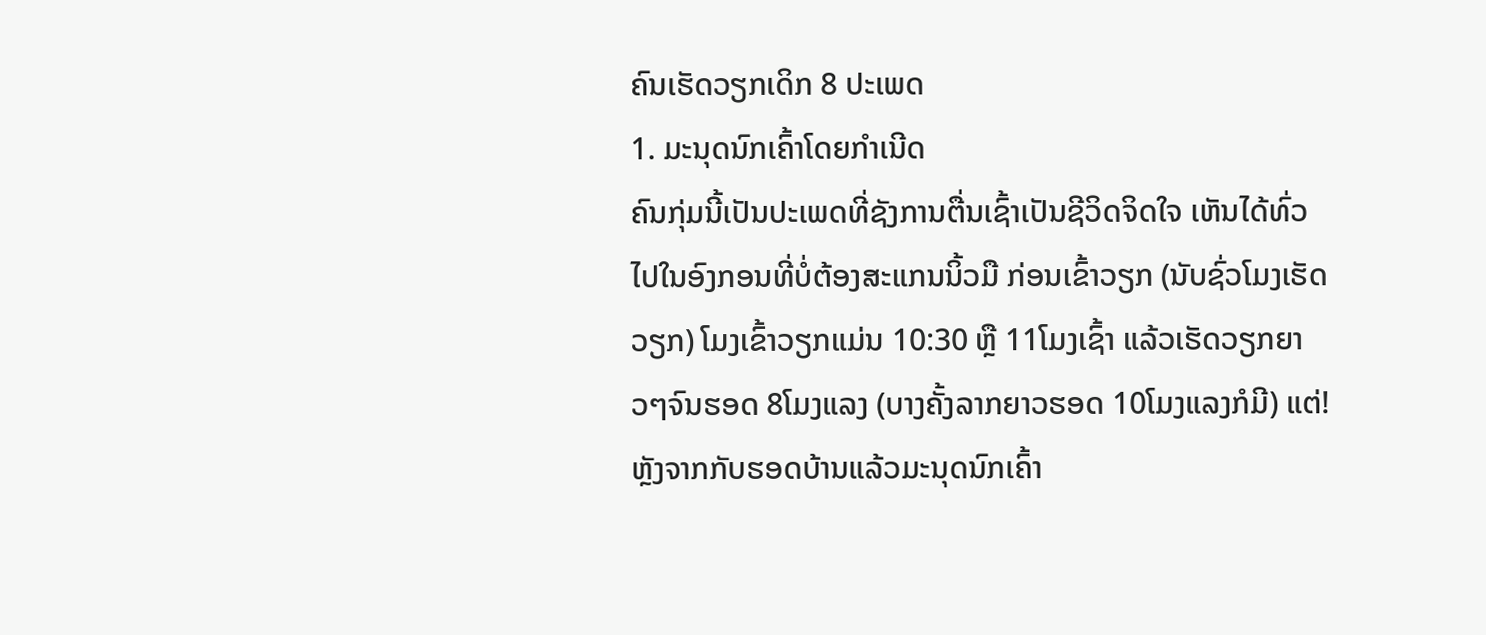ຄົນເຮັດວຽກເດິກ 8 ປະເພດ
1. ມະນຸດນົກເຄົ້າໂດຍກຳເນີດ
ຄົນກຸ່ມນີ້ເປັນປະເພດທີ່ຊັງການຕື່ນເຊົ້າເປັນຊີວິດຈິດໃຈ ເຫັນໄດ້ທົ່ວໄປໃນອົງກອນທີ່ບໍ່ຕ້ອງສະແກນນິ້ວມື ກ່ອນເຂົ້າວຽກ (ນັບຊົ່ວໂມງເຮັດວຽກ) ໂມງເຂົ້າວຽກແມ່ນ 10:30 ຫຼື 11ໂມງເຊົ້າ ແລ້ວເຮັດວຽກຍາວໆຈົນຮອດ 8ໂມງແລງ (ບາງຄັ້ງລາກຍາວຮອດ 10ໂມງແລງກໍມີ) ແຕ່! ຫຼັງຈາກກັບຮອດບ້ານແລ້ວມະນຸດນົກເຄົ້າ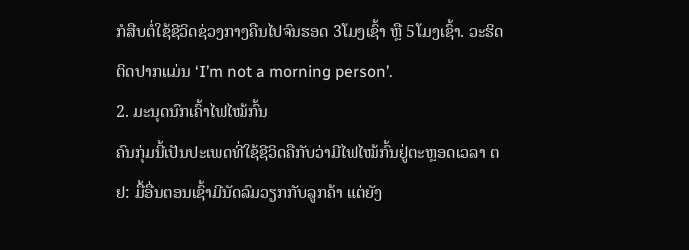ກໍສືບຕໍ່ໃຊ້ຊີວິດຊ່ວງກາງຄືນໄປຈົນຮອດ 3ໂມງເຊົ້າ ຫຼື 5ໂມງເຊົ້າ. ວະຮິດຕິດປາກແມ່ນ ‘I’m not a morning person’.
2. ມະນຸດນົກເຄົ້າໄຟໄໝ້ກົ້ນ
ຄົນກຸ່ມນີ້ເປັນປະເພດທີ່ໃຊ້ຊີວິດຄືກັບວ່າມີໄຟໄໝ້ກົ້ນຢູ່ຕະຫຼອດເວລາ ຕຢ: ມື້ອື່ນຕອນເຊົ້າມີນັດລົມວຽກກັບລູກຄ້າ ແຕ່ຍັງ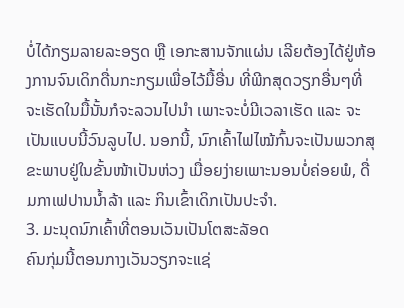ບໍ່ໄດ້ກຽມລາຍລະອຽດ ຫຼື ເອກະສານຈັກແຜ່ນ ເລີຍຕ້ອງໄດ້ຢູ່ຫ້ອງການຈົນເດິກດື່ນກະກຽມເພື່ອໄວ້ມື້ອື່ນ ທີ່ພີກສຸດວຽກອື່ນໆທີ່ຈະເຮັດໃນມື້ນັ້ນກໍຈະລວນໄປນຳ ເພາະຈະບໍ່ມີເວລາເຮັດ ແລະ ຈະເປັນແບບນີ້ວົນລູບໄປ. ນອກນີ້, ນົກເຄົ້າໄຟໄໝ້ກົ້ນຈະເປັນພວກສຸຂະພາບຢູ່ໃນຂັ້ນໜ້າເປັນຫ່ວງ ເມື່ອຍງ່າຍເພາະນອນບໍ່ຄ່ອຍພໍ, ດື່ມກາເຟປານນ້ຳລ້າ ແລະ ກິນເຂົ້າເດິກເປັນປະຈຳ.
3. ມະນຸດນົກເຄົ້າທີ່ຕອນເວັນເປັນໂຕສະລັອດ
ຄົນກຸ່ມນີ້ຕອນກາງເວັນວຽກຈະແຊ່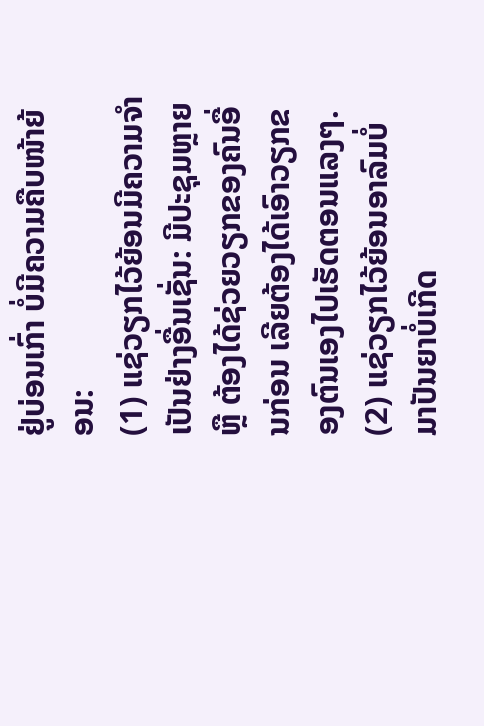ຢູ່ບ່ອນເກົ່າ ບໍ່ມີຄວາມຄືບໜ້າຍ້ອນ:
(1) ແຊ່ວຽກໄວ້ຍ້ອນມີຄວາມຈຳເປັນຢ່າງອື່ນເຊັ່ນ: ມີປະຊຸມຫຼາຍ ຫຼື ຕ້ອງໄດ້ຊ່ວຍວຽກຂອງຄົນອື່ນກ່ອນ ເລີຍຕ້ອງໄດ້ເອົາວຽກຂອງຕົນເອງໄປເຮັດຕອນແລງໆ.
(2) ແຊ່ວຽກໄວ້ຍ້ອນອາລົມບໍ່ມາປັນຍາບໍ່ເກີດ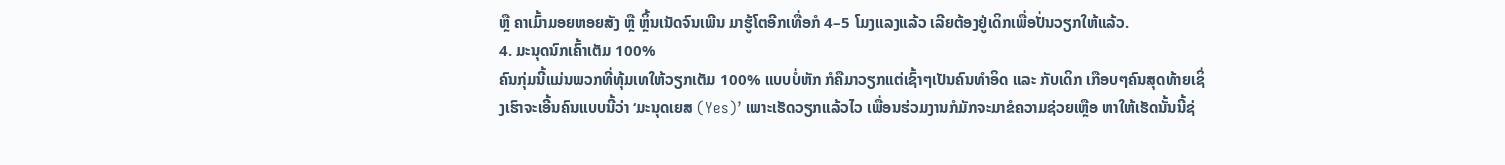ຫຼື ຄາເມົ້າມອຍຫອຍສັງ ຫຼື ຫຼິ້ນເນັດຈົນເພີນ ມາຮູ້ໂຕອີກເທື່ອກໍ 4–5 ໂມງແລງແລ້ວ ເລີຍຕ້ອງຢູ່ເດິກເພື່ອປັ່ນວຽກໃຫ້ແລ້ວ.
4. ມະນຸດນົກເຄົ້າເຕັມ 100%
ຄົນກຸ່ມນີ້ແມ່ນພວກທີ່ທຸ້ມເທໃຫ້ວຽກເຕັມ 100% ແບບບໍ່ຫັກ ກໍຄືມາວຽກແຕ່ເຊົ້າໆເປັນຄົນທຳອິດ ແລະ ກັບເດິກ ເກືອບໆຄົນສຸດທ້າຍເຊິ່ງເຮົາຈະເອີ້ນຄົນແບບນີ້ວ່າ ‘ມະນຸດເຍສ (Yes)’ ເພາະເຮັດວຽກແລ້ວໄວ ເພື່ອນຮ່ວມງານກໍມັກຈະມາຂໍຄວາມຊ່ວຍເຫຼືອ ຫາໃຫ້ເຮັດນັ້ນນີ້ຊ່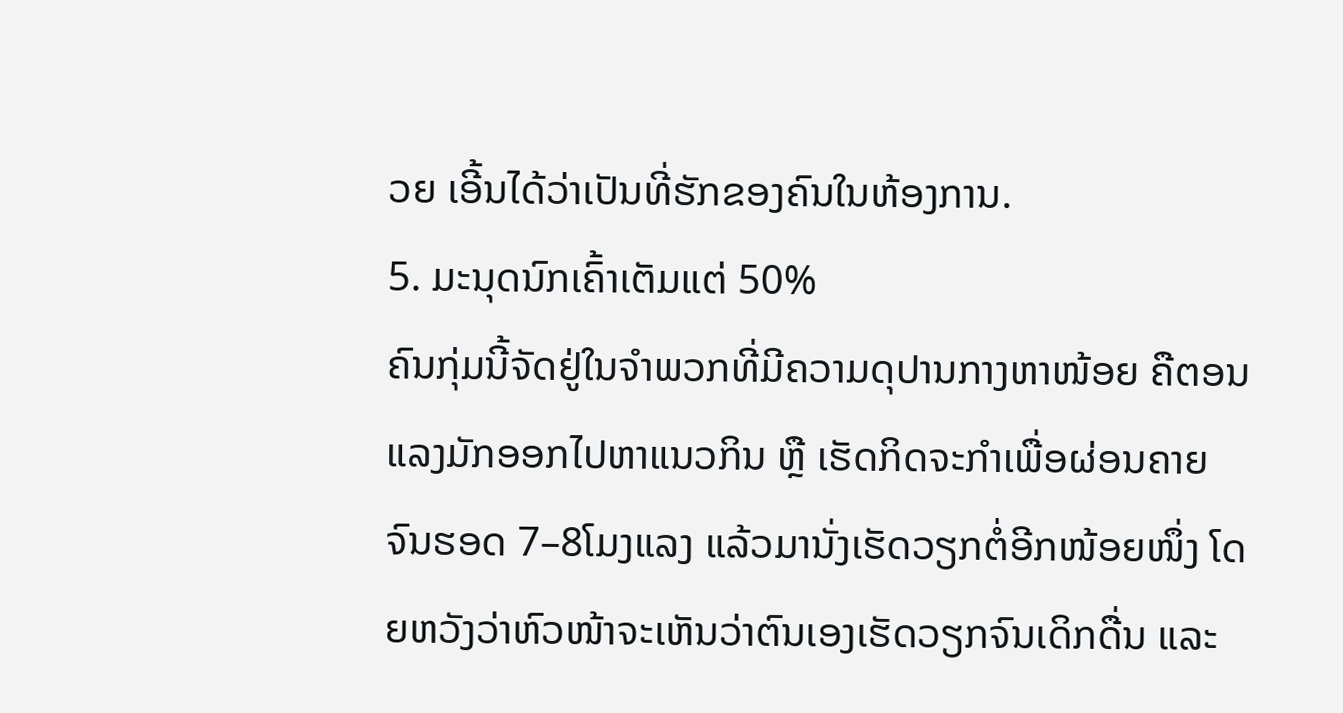ວຍ ເອີ້ນໄດ້ວ່າເປັນທີ່ຮັກຂອງຄົນໃນຫ້ອງການ.
5. ມະນຸດນົກເຄົ້າເຕັມແຕ່ 50%
ຄົນກຸ່ມນີ້ຈັດຢູ່ໃນຈຳພວກທີ່ມີຄວາມດຸປານກາງຫາໜ້ອຍ ຄືຕອນແລງມັກອອກໄປຫາແນວກິນ ຫຼື ເຮັດກິດຈະກຳເພື່ອຜ່ອນຄາຍຈົນຮອດ 7–8ໂມງແລງ ແລ້ວມານັ່ງເຮັດວຽກຕໍ່ອີກໜ້ອຍໜຶ່ງ ໂດຍຫວັງວ່າຫົວໜ້າຈະເຫັນວ່າຕົນເອງເຮັດວຽກຈົນເດິກດື່ນ ແລະ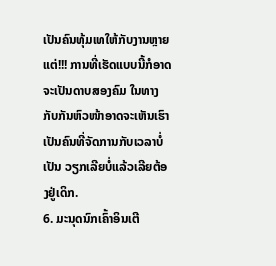ເປັນຄົນທຸ້ມເທໃຫ້ກັບງານຫຼາຍ ແຕ່!!! ການທີ່ເຮັດແບບນີ້ກໍອາດຈະເປັນດາບສອງຄົມ ໃນທາງກັບກັນຫົວໜ້າອາດຈະເຫັນເຮົາເປັນຄົນທີ່ຈັດການກັບເວລາບໍ່ເປັນ ວຽກເລີຍບໍ່ແລ້ວເລີຍຕ້ອງຢູ່ເດິກ.
6. ມະນຸດນົກເຄົ້າອິນເຕີ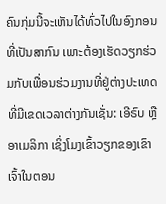ຄົນກຸ່ມນີ້ຈະເຫັນໄດ້ທົ່ວໄປໃນອົງກອນທີ່ເປັນສາກົນ ເພາະຕ້ອງເຮັດວຽກຮ່ວມກັບເພື່ອນຮ່ວມງານທີ່ຢູ່ຕ່າງປະເທດ ທີ່ມີເຂດເວລາຕ່າງກັນເຊັ່ນ: ເອີຣົບ ຫຼື ອາເມລິກາ ເຊິ່ງໂມງເຂົ້າວຽກຂອງເຂົາເຈົ້າໃນຕອນ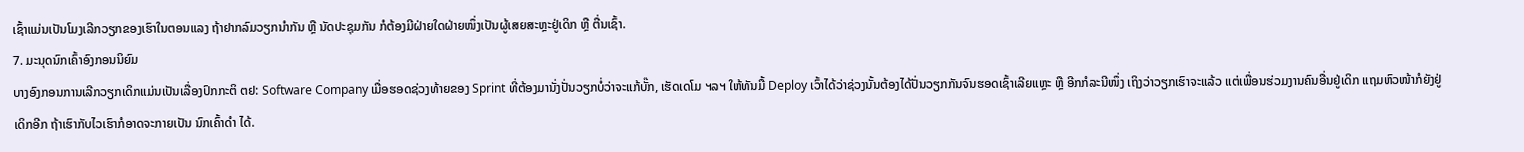ເຊົ້າແມ່ນເປັນໂມງເລີກວຽກຂອງເຮົາໃນຕອນແລງ ຖ້າຢາກລົມວຽກນຳກັນ ຫຼື ນັດປະຊຸມກັນ ກໍຕ້ອງມີຝ່າຍໃດຝ່າຍໜຶ່ງເປັນຜູ້ເສຍສະຫຼະຢູ່ເດິກ ຫຼື ຕື່ນເຊົ້າ.
7. ມະນຸດນົກເຄົ້າອົງກອນນິຍົມ
ບາງອົງກອນການເລີກວຽກເດິກແມ່ນເປັນເລື່ອງປົກກະຕິ ຕຢ: Software Company ເມື່ອຮອດຊ່ວງທ້າຍຂອງ Sprint ທີ່ຕ້ອງມານັ່ງປັ່ນວຽກບໍ່ວ່າຈະແກ້ບັ໊ກ, ເຮັດເດໂມ ຯລຯ ໃຫ້ທັນມື້ Deploy ເວົ້າໄດ້ວ່າຊ່ວງນັ້ນຕ້ອງໄດ້ປັ່ນວຽກກັນຈົນຮອດເຊົ້າເລີຍແຫຼະ ຫຼື ອີກກໍລະນີໜຶ່ງ ເຖິງວ່າວຽກເຮົາຈະແລ້ວ ແຕ່ເພື່ອນຮ່ວມງານຄົນອື່ນຢູ່ເດິກ ແຖມຫົວໜ້າກໍຍັງຢູ່ເດິກອີກ ຖ້າເຮົາກັບໄວເຮົາກໍອາດຈະກາຍເປັນ ນົກເຄົ້າດຳ ໄດ້.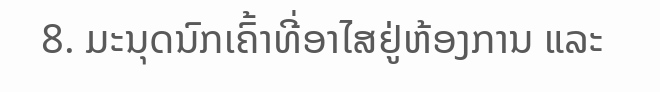8. ມະນຸດນົກເຄົ້າທີ່ອາໄສຢູ່ຫ້ອງການ ແລະ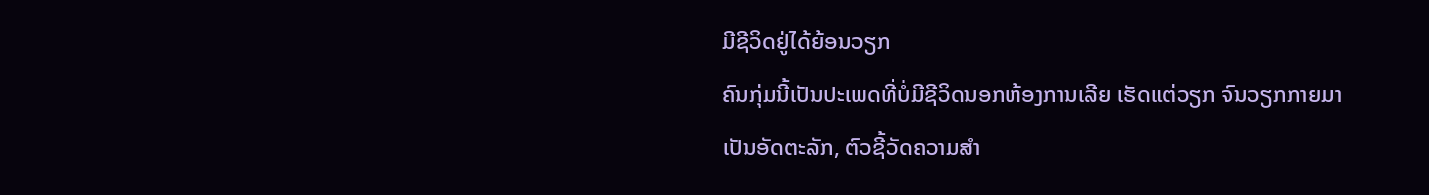ມີຊີວິດຢູ່ໄດ້ຍ້ອນວຽກ
ຄົນກຸ່ມນີ້ເປັນປະເພດທີ່ບໍ່ມີຊີວິດນອກຫ້ອງການເລີຍ ເຮັດແຕ່ວຽກ ຈົນວຽກກາຍມາເປັນອັດຕະລັກ, ຕົວຊີ້ວັດຄວາມສຳ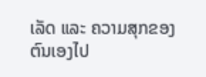ເລັດ ແລະ ຄວາມສຸກຂອງຕົນເອງໄປ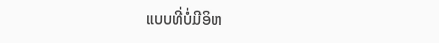ແບບທີ່ບໍ່ມີອິຫ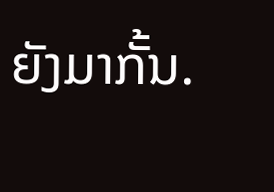ຍັງມາກັ້ນ.